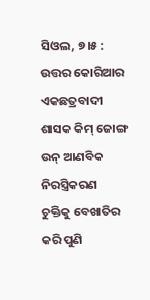ସିଓଲ, ୭।୫ : ଉତ୍ତର କୋରିଆର ଏକଛତ୍ରବାଦୀ ଶାସକ କିମ୍ ଜୋଙ୍ଗ ଉନ୍ ଆଣବିକ ନିରସ୍ତ୍ରିକରଣ ଚୁକ୍ତିକୁ ବେଖାତିର କରି ପୁଣି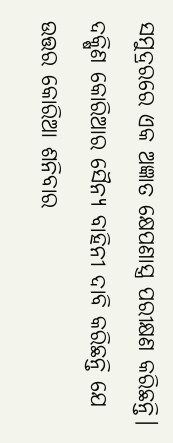ସମୁଦ୍ରରରେ ଏକ ଅଜ୍ଞାତ କ୍ଷେପଣାସ୍ତ୍ର ପରୀକ୍ଷଣ କରିଛନ୍ତି। ଦକ୍ଷିଣ କୋରିଆର ସୈନ୍ୟ ବାହିନୀ ଦାବି କରିଛନ୍ତି ଯେ ଉତ୍ତର କୋରିଆ ଶନିବାର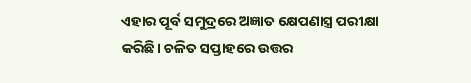ଏହାର ପୂର୍ବ ସମୁଦ୍ରରେ ଅଜ୍ଞାତ କ୍ଷେପଣାସ୍ତ୍ର ପରୀକ୍ଷା କରିଛି। ଚଳିତ ସପ୍ତାହରେ ଉତ୍ତର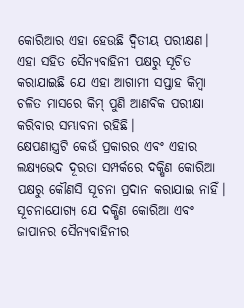କୋରିଆର ଏହା ହେଉଛି ଦ୍ୱିତୀୟ ପରୀକ୍ଷଣ। ଏହା ସହିତ ସୈନ୍ୟବାହିନୀ ପକ୍ଷରୁ ସୂଚିତ କରାଯାଇଛି ଯେ ଏହା ଆଗାମୀ ସପ୍ତାହ କିମ୍ବା ଚଳିତ ମାସରେ କିମ୍ ପୁଣି ଆଣବିକ ପରୀକ୍ଷା କରିବାର ସମ୍ଭାବନା ରହିଛି।
କ୍ଷେପଣାସ୍ତ୍ରଟି କେଉଁ ପ୍ରକାରର ଏବଂ ଏହାର ଲକ୍ଷ୍ୟଭେଦ ଦୂରତା ସମ୍ପର୍କରେ ଦକ୍ଷିଣ କୋରିଆ ପକ୍ଷରୁ କୌଣସି ସୂଚନା ପ୍ରଦାନ କରାଯାଇ ନାହିଁ। ସୂଚନାଯୋଗ୍ୟ ଯେ ଦକ୍ଷିଣ କୋରିଆ ଏବଂ ଜାପାନର ସୈନ୍ୟବାହିନୀର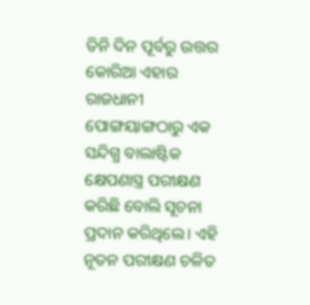ତିନି ଦିନ ପୂର୍ବରୁ ଉତ୍ତର କୋରିଆ ଏହାର ରାଜଧାନୀ ପୋଙ୍ଗୟାଙ୍ଗଠାରୁ ଏକ ସନ୍ଦିଗ୍ଧ ବାଲାଷ୍ଟିକ କ୍ଷେପଣାସ୍ତ୍ର ପରୀକ୍ଷଣ କରିଛି ବୋଲି ସୂଚନା ପ୍ରଦାନ କରିଥିଲେ। ଏହି ନୂତନ ପରୀକ୍ଷଣ ଚଳିତ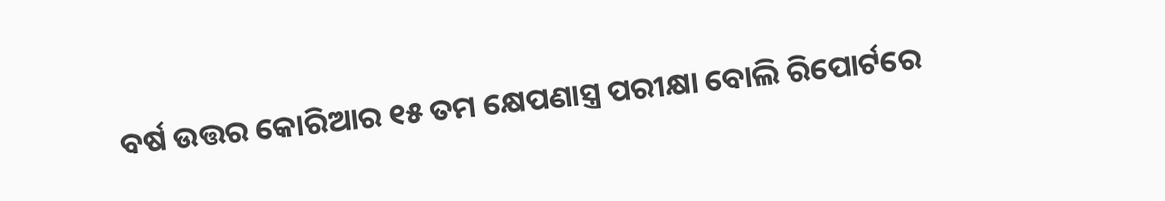ବର୍ଷ ଉତ୍ତର କୋରିଆର ୧୫ ତମ କ୍ଷେପଣାସ୍ତ୍ର ପରୀକ୍ଷା ବୋଲି ରିପୋର୍ଟରେ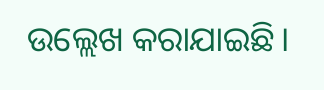ଉଲ୍ଲେଖ କରାଯାଇଛି।